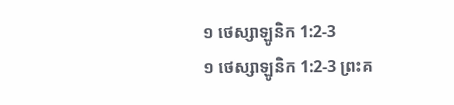១ ថេស្សាឡូនិក 1:2-3
១ ថេស្សាឡូនិក 1:2-3 ព្រះគ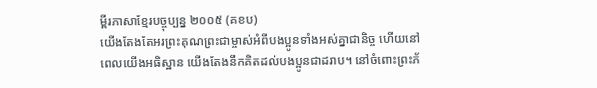ម្ពីរភាសាខ្មែរបច្ចុប្បន្ន ២០០៥ (គខប)
យើងតែងតែអរព្រះគុណព្រះជាម្ចាស់អំពីបងប្អូនទាំងអស់គ្នាជានិច្ច ហើយនៅពេលយើងអធិស្ឋាន យើងតែងនឹកគិតដល់បងប្អូនជាដរាប។ នៅចំពោះព្រះភ័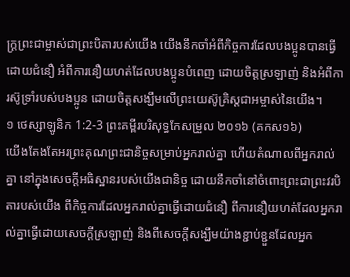ក្ត្រព្រះជាម្ចាស់ជាព្រះបិតារបស់យើង យើងនឹកចាំអំពីកិច្ចការដែលបងប្អូនបានធ្វើដោយជំនឿ អំពីការនឿយហត់ដែលបងប្អូនបំពេញ ដោយចិត្តស្រឡាញ់ និងអំពីការស៊ូទ្រាំរបស់បងប្អូន ដោយចិត្តសង្ឃឹមលើព្រះយេស៊ូគ្រិស្តជាអម្ចាស់នៃយើង។
១ ថេស្សាឡូនិក 1:2-3 ព្រះគម្ពីរបរិសុទ្ធកែសម្រួល ២០១៦ (គកស១៦)
យើងតែងតែអរព្រះគុណព្រះជានិច្ចសម្រាប់អ្នករាល់គ្នា ហើយតំណាលពីអ្នករាល់គ្នា នៅក្នុងសេចក្ដីអធិស្ឋានរបស់យើងជានិច្ច ដោយនឹកចាំនៅចំពោះព្រះជាព្រះវរបិតារបស់យើង ពីកិច្ចការដែលអ្នករាល់គ្នាធ្វើដោយជំនឿ ពីការនឿយហត់ដែលអ្នករាល់គ្នាធ្វើដោយសេចក្ដីស្រឡាញ់ និងពីសេចក្ដីសង្ឃឹមយ៉ាងខ្ជាប់ខ្ជួនដែលអ្នក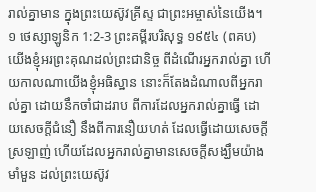រាល់គ្នាមាន ក្នុងព្រះយេស៊ូវគ្រីស្ទ ជាព្រះអម្ចាស់នៃយើង។
១ ថេស្សាឡូនិក 1:2-3 ព្រះគម្ពីរបរិសុទ្ធ ១៩៥៤ (ពគប)
យើងខ្ញុំអរព្រះគុណដល់ព្រះជានិច្ច ពីដំណើរអ្នករាល់គ្នា ហើយកាលណាយើងខ្ញុំអធិស្ឋាន នោះក៏តែងដំណាលពីអ្នករាល់គ្នា ដោយនឹកចាំជាដរាប ពីការដែលអ្នករាល់គ្នាធ្វើ ដោយសេចក្ដីជំនឿ នឹងពីការនឿយហត់ ដែលធ្វើដោយសេចក្ដីស្រឡាញ់ ហើយដែលអ្នករាល់គ្នាមានសេចក្ដីសង្ឃឹមយ៉ាងមាំមួន ដល់ព្រះយេស៊ូវ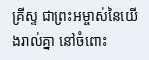គ្រីស្ទ ជាព្រះអម្ចាស់នៃយើងរាល់គ្នា នៅចំពោះ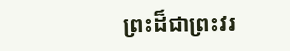ព្រះដ៏ជាព្រះវរ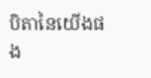បិតានៃយើងផង